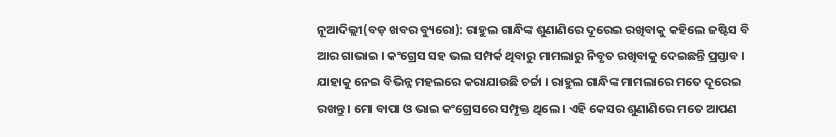ନୂଆଦିଲ୍ଲୀ(ବଡ଼ ଖବର ବ୍ୟୁରୋ): ରାହୁଲ ଗାନ୍ଧିଙ୍କ ଶୁଣାଣିରେ ଦୂରେଇ ରଖିବାକୁ କହିଲେ ଜଷ୍ଟିସ ବି ଆର ଗାଭାଇ । କଂଗ୍ରେସ ସହ ଭଲ ସମ୍ପର୍କ ଥିବାରୁ ମାମଲାରୁ ନିବୃତ ରଖିବାକୁ ଦେଇଛନ୍ତି ପ୍ରସ୍ତାବ । ଯାହାକୁ ନେଇ ବିଭିନ୍ନ ମହଲରେ କରାଯାଉଛି ଚର୍ଚ୍ଚା । ରାହୁଲ ଗାନ୍ଧିଙ୍କ ମାମଲାରେ ମତେ ଦୂରେଇ ରଖନ୍ତୁ । ମୋ ବାପା ଓ ଭାଇ କଂଗ୍ରେସରେ ସମ୍ପୃକ୍ତ ଥିଲେ । ଏହି କେସର ଶୁଣାଣିରେ ମତେ ଆପଣ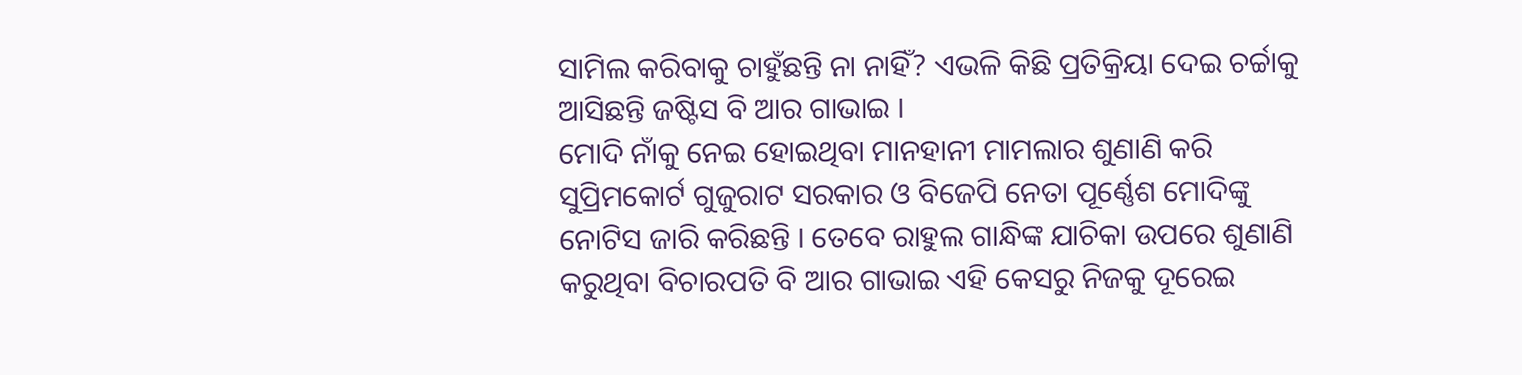ସାମିଲ କରିବାକୁ ଚାହୁଁଛନ୍ତି ନା ନାହିଁ? ଏଭଳି କିଛି ପ୍ରତିକ୍ରିୟା ଦେଇ ଚର୍ଚ୍ଚାକୁ ଆସିଛନ୍ତି ଜଷ୍ଟିସ ବି ଆର ଗାଭାଇ ।
ମୋଦି ନାଁକୁ ନେଇ ହୋଇଥିବା ମାନହାନୀ ମାମଲାର ଶୁଣାଣି କରି ସୁପ୍ରିମକୋର୍ଟ ଗୁଜୁରାଟ ସରକାର ଓ ବିଜେପି ନେତା ପୂର୍ଣ୍ଣେଶ ମୋଦିଙ୍କୁ ନୋଟିସ ଜାରି କରିଛନ୍ତି । ତେବେ ରାହୁଲ ଗାନ୍ଧିଙ୍କ ଯାଚିକା ଉପରେ ଶୁଣାଣି କରୁଥିବା ବିଚାରପତି ବି ଆର ଗାଭାଇ ଏହି କେସରୁ ନିଜକୁ ଦୂରେଇ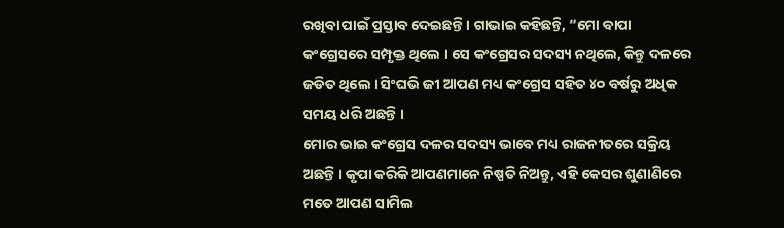ରଖିବା ପାଇଁ ପ୍ରସ୍ତାବ ଦେଇଛନ୍ତି । ଗାଭାଇ କହିଛନ୍ତି, “ମୋ ବାପା କଂଗ୍ରେସରେ ସମ୍ପୃକ୍ତ ଥିଲେ । ସେ କଂଗ୍ରେସର ସଦସ୍ୟ ନଥିଲେ, କିନ୍ତୁ ଦଳରେ ଜଡିତ ଥିଲେ । ସିଂଘଭି ଜୀ ଆପଣ ମଧ୍ୟ କଂଗ୍ରେସ ସହିତ ୪୦ ବର୍ଷରୁ ଅଧିକ ସମୟ ଧରି ଅଛନ୍ତି ।
ମୋର ଭାଇ କଂଗ୍ରେସ ଦଳର ସଦସ୍ୟ ଭାବେ ମଧ୍ୟ ରାଜନୀତରେ ସକ୍ରିୟ ଅଛନ୍ତି । କୃପା କରିକି ଆପଣମାନେ ନିଷ୍ପତି ନିଅନ୍ତୁ, ଏହି କେସର ଶୁଣାଣିରେ ମତେ ଆପଣ ସାମିଲ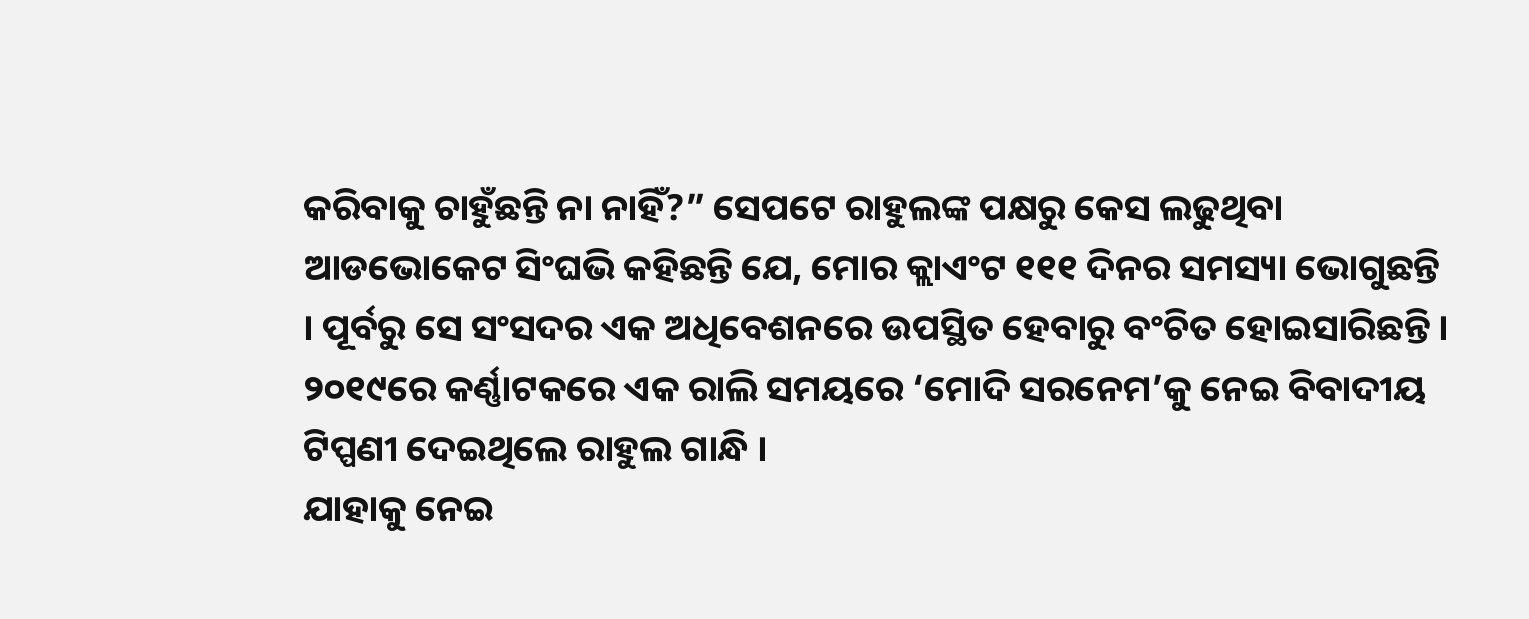କରିବାକୁ ଚାହୁଁଛନ୍ତି ନା ନାହିଁ?” ସେପଟେ ରାହୁଲଙ୍କ ପକ୍ଷରୁ କେସ ଲଢୁଥିବା ଆଡଭୋକେଟ ସିଂଘଭି କହିଛନ୍ତି ଯେ, ମୋର କ୍ଲାଏଂଟ ୧୧୧ ଦିନର ସମସ୍ୟା ଭୋଗୁଛନ୍ତି । ପୂର୍ବରୁ ସେ ସଂସଦର ଏକ ଅଧିବେଶନରେ ଉପସ୍ଥିତ ହେବାରୁ ବଂଚିତ ହୋଇସାରିଛନ୍ତି । ୨୦୧୯ରେ କର୍ଣ୍ଣାଟକରେ ଏକ ରାଲି ସମୟରେ ‘ମୋଦି ସରନେମ’କୁ ନେଇ ବିବାଦୀୟ ଟିପ୍ପଣୀ ଦେଇଥିଲେ ରାହୁଲ ଗାନ୍ଧି ।
ଯାହାକୁ ନେଇ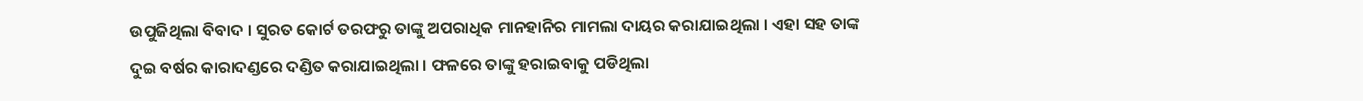ଉପୁଜିଥିଲା ବିବାଦ । ସୁରତ କୋର୍ଟ ତରଫରୁ ତାଙ୍କୁ ଅପରାଧିକ ମାନହାନିର ମାମଲା ଦାୟର କରାଯାଇଥିଲା । ଏହା ସହ ତାଙ୍କ ଦୁଇ ବର୍ଷର କାରାଦଣ୍ଡରେ ଦଣ୍ଡିତ କରାଯାଇଥିଲା । ଫଳରେ ତାଙ୍କୁ ହରାଇବାକୁ ପଡିଥିଲା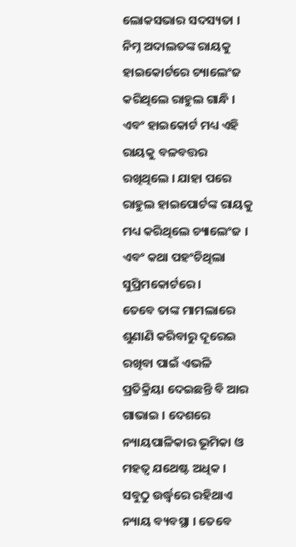ଲୋକସଭାର ସଦସ୍ୟତା । ନିମ୍ନ ଅଦାଲତଙ୍କ ରାୟକୁ ହାଇକୋର୍ଟରେ ଚ୍ୟାଲେଂଜ କରିଥିଲେ ରାହୁଲ ଗାନ୍ଧି । ଏବଂ ହାଇକୋର୍ଟ ମଧ୍ୟ ଏହି ରାୟକୁ ବଳବତ୍ତର ରଖିଥିଲେ । ଯାହା ପରେ ରାହୁଲ ହାଇପୋର୍ଟଙ୍କ ରାୟକୁ ମଧ୍ୟ କରିଥିଲେ ଚ୍ୟାଲେଂଜ । ଏବଂ କଥା ପହଂଚିଥିଲା ସୁପ୍ରିମକୋର୍ଟରେ ।
ତେବେ ତାଙ୍କ ମାମଲାରେ ଶୁଣାଣି କରିବାରୁ ଦୂରେଇ ରଖିବା ପାଇଁ ଏଭଳି ପ୍ରତିକ୍ରିୟା ଦେଇଛନ୍ତି ବି ଆର ଗାଭାଇ । ଦେଶରେ ନ୍ୟାୟପାଳିକାର ଭୂମିକା ଓ ମହତ୍ୱ ଯଥେଷ୍ଟ ଅଧିକ । ସବୁଠୁ ଉର୍ଦ୍ଧ୍ୱରେ ରହିଥାଏ ନ୍ୟାୟ ବ୍ୟବସ୍ଥା । ତେବେ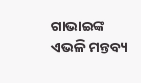ଗାଭାଇଙ୍କ ଏଭଳି ମନ୍ତବ୍ୟ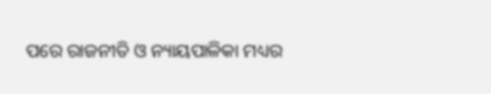ପରେ ରାଜନୀତି ଓ ନ୍ୟାୟପାଳିକା ମଧ୍ୟର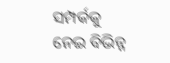ସମ୍ପର୍କକୁ ନେଇ ବିଭିନ୍ନ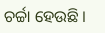ଚର୍ଚ୍ଚା ହେଉଛି ।